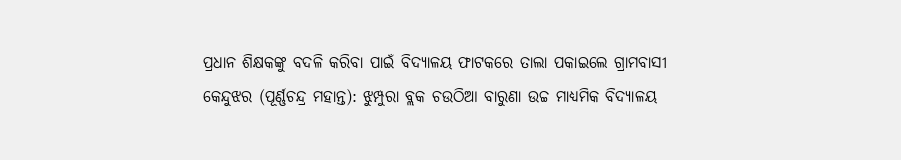ପ୍ରଧାନ ଶିକ୍ଷକଙ୍କୁ ବଦଳି କରିବା ପାଇଁ ବିଦ୍ୟାଳୟ ଫାଟକରେ ତାଲା ପକାଇଲେ ଗ୍ରାମବାସୀ
କେନ୍ଦୁଝର (ପୂର୍ଣ୍ଣଚନ୍ଦ୍ର ମହାନ୍ତ): ଝୁମ୍ପୁରା ବ୍ଲକ ଚଉଠିଆ ବାରୁଣା ଉଚ୍ଚ ମାଧ୍ୟମିକ ବିଦ୍ୟାଳୟ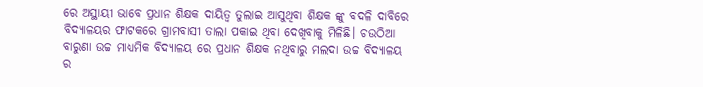ରେ ଅସ୍ଥାୟୀ ଭାବେ ପ୍ରଧାନ ଶିକ୍ଷକ ଦାୟିତ୍ବ ତୁଲାଇ ଆସୁଥିବା ଶିକ୍ଷକ ଙ୍କୁ ବଦଳି ଦାବିରେ ବିଦ୍ୟାଳୟର ଫାଟକରେ ଗ୍ରାମବାସୀ ତାଲା ପକାଇ ଥିବା ଦେଖିବାକୁ ମିଳିଛି। ଚଉଠିଆ ବାରୁଣା ଉଚ୍ଚ ମାଧ୍ୟମିକ ବିଦ୍ୟାଳୟ ରେ ପ୍ରଧାନ ଶିକ୍ଷକ ନଥିବାରୁ ମଲଦା ଉଚ୍ଚ ବିଦ୍ୟାଳୟ ର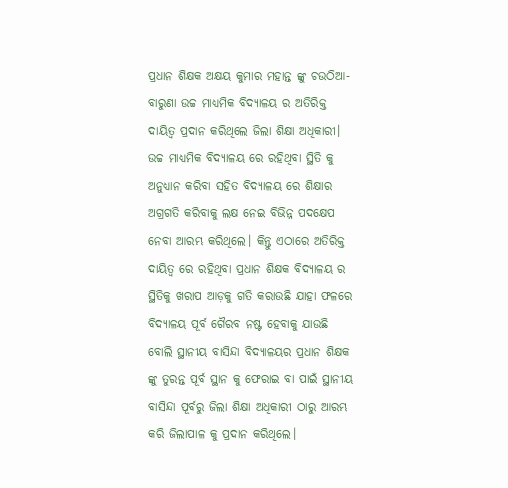ପ୍ରଧାନ ଶିକ୍ଷକ ଅକ୍ଷୟ କୁମାର ମହାନ୍ତ ଙ୍କୁ ଚଉଠିଆ- ବାରୁଣା ଉଚ୍ଚ ମାଧ୍ୟମିକ ବିଦ୍ୟାଳୟ ର ଅତିରିକ୍ତ ଦାୟିତ୍ବ ପ୍ରଦାନ କରିଥିଲେ ଜିଲା ଶିକ୍ଷା ଅଧିକାରୀ। ଉଚ୍ଚ ମାଧ୍ୟମିକ ବିଦ୍ୟାଳୟ ରେ ରହିଥିବା ସ୍ଥିତି କୁ ଅନୁଧ୍ୟାନ କରିବା ସହିତ ବିଦ୍ୟାଳୟ ରେ ଶିକ୍ଷାର ଅଗ୍ରଗତି କରିବାକୁ ଲକ୍ଷ ନେଇ ବିଭିନ୍ନ ପଦକ୍ଷେପ ନେବା ଆରମ୍ଭ କରିଥିଲେ। କିନ୍ତୁ ଏଠାରେ ଅତିରିକ୍ତ ଦାୟିତ୍ବ ରେ ରହିଥିବା ପ୍ରଧାନ ଶିକ୍ଷକ ବିଦ୍ୟାଳୟ ର ସ୍ଥିତିକୁ ଖରାପ ଆଡ଼କୁ ଗତି କରାଉଛି ଯାହା ଫଳରେ ବିଦ୍ୟାଳୟ ପୂର୍ବ ଗୈରବ ନଷ୍ଟ ହେବାକୁ ଯାଉଛି ବୋଲି ସ୍ଥାନୀୟ ବାସିନ୍ଦା ବିଦ୍ୟାଳୟର ପ୍ରଧାନ ଶିକ୍ଷକ ଙ୍କୁ ତୁରନ୍ତ ପୂର୍ବ ସ୍ଥାନ କୁ ଫେରାଇ ବା ପାଇଁ ସ୍ଥାନୀୟ ବାସିନ୍ଦା ପୂର୍ବରୁ ଜିଲା ଶିକ୍ଷା ଅଧିକାରୀ ଠାରୁ ଆରମ୍ଭ କରି ଜିଲାପାଳ କୁ ପ୍ରଦାନ କରିଥିଲେ।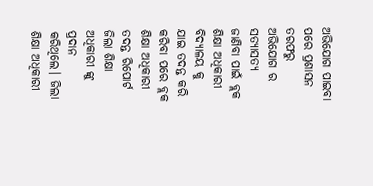ଅଭିଯୋଗ ପାଇବା ପରେ ପ୍ରଶାସନ ତରଫରୁ ଅଭିଯୋଗ ର ସତ୍ୟାସତ୍ୟ ଜାଣିବା ପାଇଁ ବ୍ଲକ ଶିକ୍ଷା ଅଧିକାରୀ ବିଦ୍ୟାଳୟ କୁ ଯାଇ ତଦନ୍ତ କରି କରିବା ପରେ ବ୍ଲକ ଶିକ୍ଷା ଅଧିକାରୀ ତଦନ୍ତ ରିପୋର୍ଟ ଜିଲା ଶିକ୍ଷା ଅଧିକାରୀ ଙ୍କୁ ପ୍ରଦାନ କରିଥିଲେ। ଜିଲା ଶିକ୍ଷା ଅଧିକାରୀ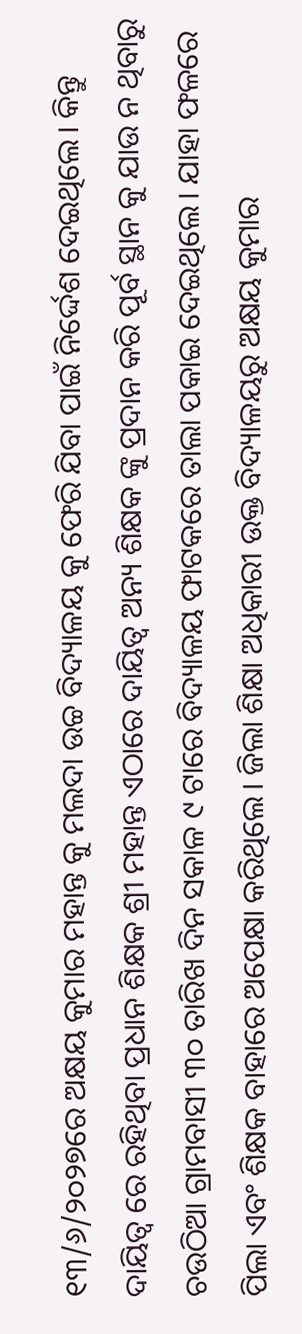୧୩/୬/୨୦୨୭ରେ ଅକ୍ଷୟ କୁମାର ମହାନ୍ତ କୁ ମଲଦା ଉଚ୍ଚ ବିଦ୍ୟାଳୟ କୁ ଫେରି ଯିବା ପାଇଁ ନିର୍ଦ୍ଦେଶ ଦେଇଥିଲେ। କିନ୍ତୁ ଦାୟିତ୍ଵ ରେ ରହିଥିବା ପ୍ରଧାନ ଶିକ୍ଷକ ଶ୍ରୀ ମହାନ୍ତ ଏଠାରେ ଦାୟିତ୍ଵ ଅନ୍ୟ ଶିକ୍ଷକ ଙ୍କୁ ପ୍ରଦାନ କରି ପୂର୍ବ ସ୍ଥାନ କୁ ଯାଉ ନ ଥିବାରୁ ଚଉଠିଆ ଗ୍ରାମବାସୀ ୩୦ ତାରିଖ ଦିନ ସକାଳ ୯ ଟାରେ ବିଦ୍ୟାଳୟ ଫାଟକରେ ତାଲା ପକାଇ ଦେଇଥିଲେ। ଯାହା ଫଳରେ ପିଲା ଏବଂ ଶିକ୍ଷକ ବାହାରେ ଅପେକ୍ଷା କରିଥିଲେ। ଜିଲା ଶିକ୍ଷା ଅଧିକାରୀ ଉକ୍ତ ବିଦ୍ୟାଳୟରୁ ଅକ୍ଷୟ କୁମାର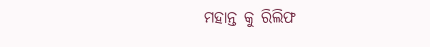ମହାନ୍ତ କୁ ରିଲିଫ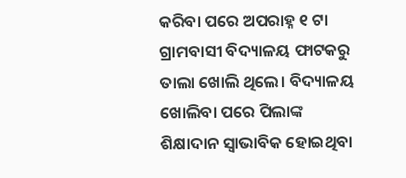କରିବା ପରେ ଅପରାହ୍ନ ୧ ଟା ଗ୍ରାମବାସୀ ବିଦ୍ୟାଳୟ ଫାଟକରୁ ତାଲା ଖୋଲି ଥିଲେ। ବିଦ୍ୟାଳୟ ଖୋଲିବା ପରେ ପିଲାଙ୍କ ଶିକ୍ଷାଦାନ ସ୍ବାଭାବିକ ହୋଇଥିବା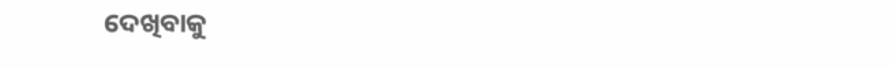ଦେଖିବାକୁ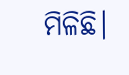ମିଳିଛି।